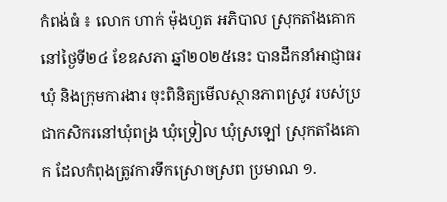កំពង់ធំ ៖ លោក ហាក់ ម៉ុងហួត អភិបាល ស្រុកតាំងគោក នៅថ្ងៃទី២៤ ខែឧសភា ឆ្នាំ២០២៥នេះ បានដឹកនាំអាជ្ញាធរឃុំ និងក្រុមការងារ ចុះពិនិត្យមើលស្ថានភាពស្រូវ របស់ប្រជាកសិករនៅឃុំពង្រ ឃុំទ្រៀល ឃុំស្រឡៅ ស្រុកតាំងគោក ដែលកំពុងត្រូវការទឹកស្រោចស្រព ប្រមាណ ១.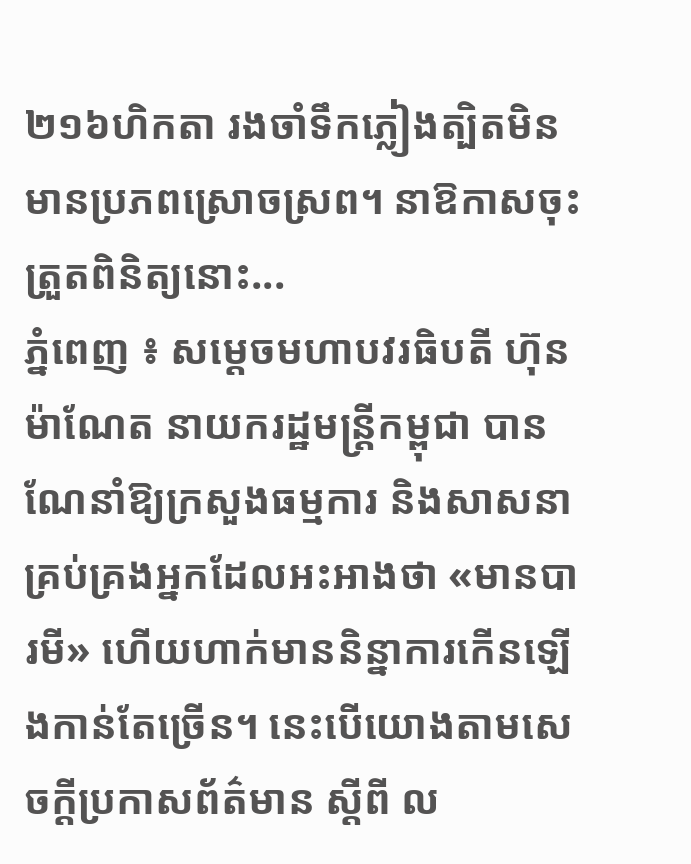២១៦ហិកតា រងចាំទឹកភ្លៀងត្បិតមិនមានប្រភពស្រោចស្រព។ នាឱកាសចុះត្រួតពិនិត្យនោះ...
ភ្នំពេញ ៖ សម្តេចមហាបវរធិបតី ហ៊ុន ម៉ាណែត នាយករដ្ឋមន្ត្រីកម្ពុជា បានណែនាំឱ្យក្រសួងធម្មការ និងសាសនា គ្រប់គ្រងអ្នកដែលអះអាងថា «មានបារមី» ហើយហាក់មាននិន្នាការកើនឡើងកាន់តែច្រើន។ នេះបើយោងតាមសេចក្ដីប្រកាសព័ត៌មាន ស្ដីពី ល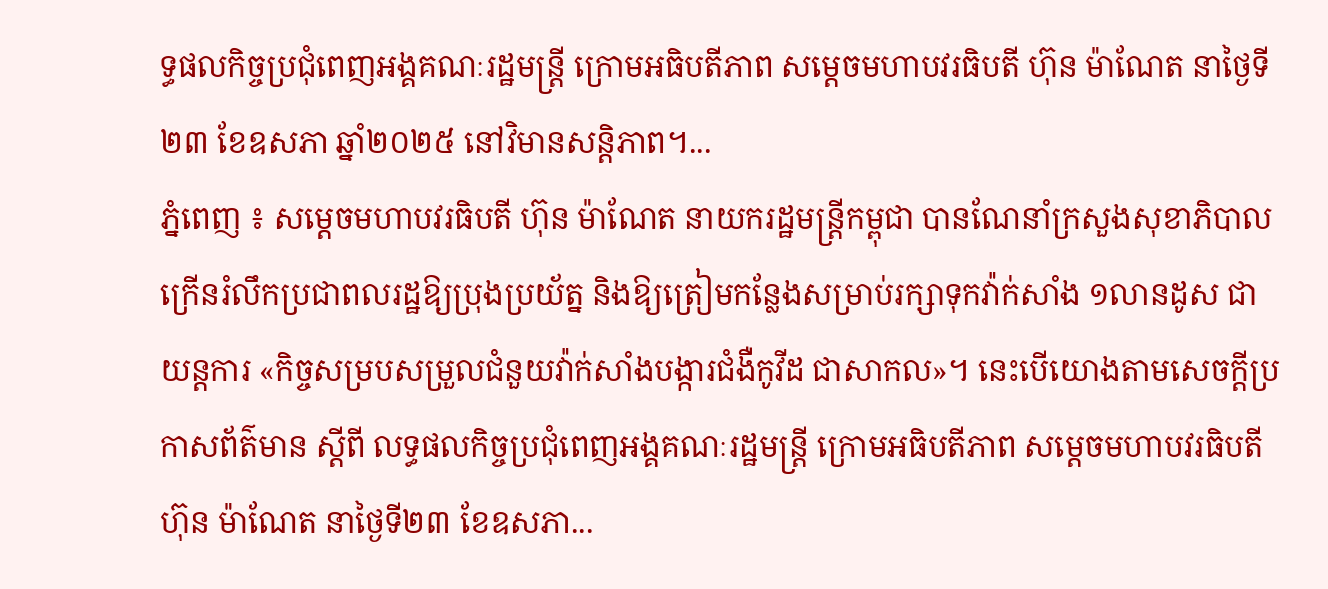ទ្ធផលកិច្ចប្រជុំពេញអង្គគណៈរដ្ឋមន្ត្រី ក្រោមអធិបតីភាព សម្តេចមហាបវរធិបតី ហ៊ុន ម៉ាណែត នាថ្ងៃទី២៣ ខែឧសភា ឆ្នាំ២០២៥ នៅវិមានសន្ដិភាព។...
ភ្នំពេញ ៖ សម្តេចមហាបវរធិបតី ហ៊ុន ម៉ាណែត នាយករដ្ឋមន្ត្រីកម្ពុជា បានណែនាំក្រសួងសុខាភិបាល ក្រើនរំលឹកប្រជាពលរដ្ឋឱ្យប្រុងប្រយ័ត្ន និងឱ្យត្រៀមកន្លែងសម្រាប់រក្សាទុកវ៉ាក់សាំង ១លានដូស ជាយន្តការ «កិច្ចសម្របសម្រួលជំនួយវ៉ាក់សាំងបង្ការជំងឺកូវីដ ជាសាកល»។ នេះបើយោងតាមសេចក្ដីប្រកាសព័ត៌មាន ស្ដីពី លទ្ធផលកិច្ចប្រជុំពេញអង្គគណៈរដ្ឋមន្ត្រី ក្រោមអធិបតីភាព សម្តេចមហាបវរធិបតី ហ៊ុន ម៉ាណែត នាថ្ងៃទី២៣ ខែឧសភា...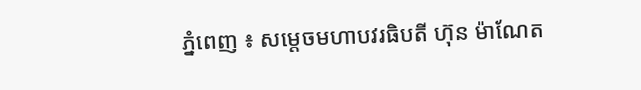ភ្នំពេញ ៖ សម្តេចមហាបវរធិបតី ហ៊ុន ម៉ាណែត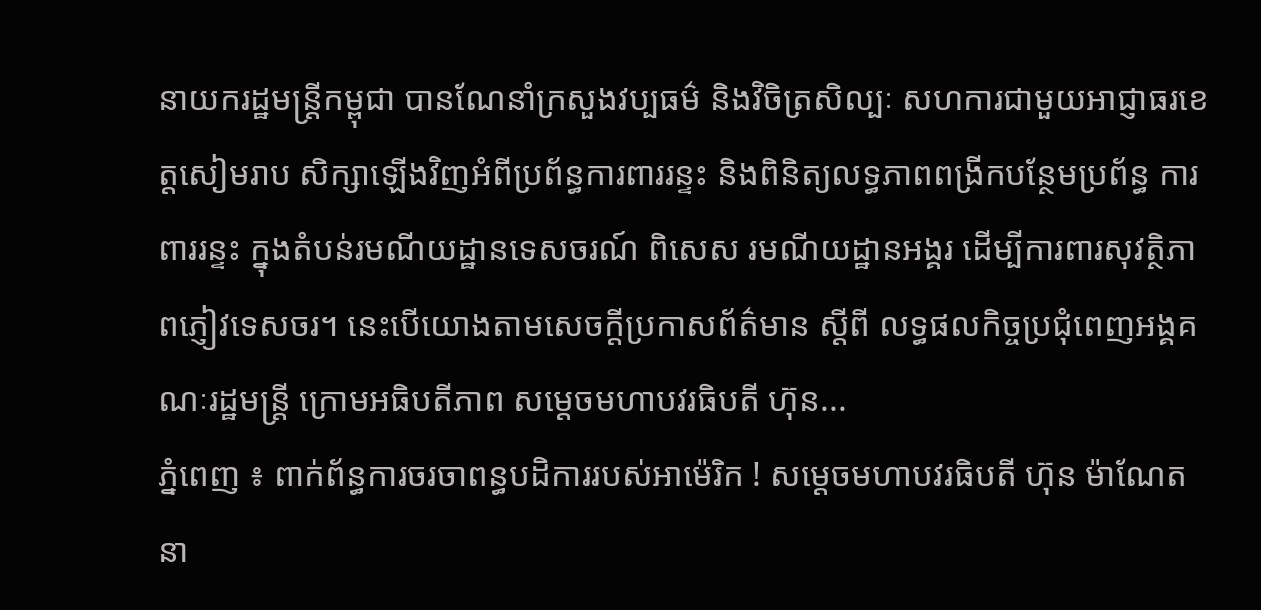នាយករដ្ឋមន្ត្រីកម្ពុជា បានណែនាំក្រសួងវប្បធម៌ និងវិចិត្រសិល្បៈ សហការជាមួយអាជ្ញាធរខេត្តសៀមរាប សិក្សាឡើងវិញអំពីប្រព័ន្ធការពាររន្ទះ និងពិនិត្យលទ្ធភាពពង្រីកបន្ថែមប្រព័ន្ធ ការពាររន្ទះ ក្នុងតំបន់រមណីយដ្ឋានទេសចរណ៍ ពិសេស រមណីយដ្ឋានអង្គរ ដើម្បីការពារសុវត្ថិភាពភ្ញៀវទេសចរ។ នេះបើយោងតាមសេចក្ដីប្រកាសព័ត៌មាន ស្ដីពី លទ្ធផលកិច្ចប្រជុំពេញអង្គគណៈរដ្ឋមន្ត្រី ក្រោមអធិបតីភាព សម្តេចមហាបវរធិបតី ហ៊ុន...
ភ្នំពេញ ៖ ពាក់ព័ន្ធការចរចាពន្ធបដិការរបស់អាម៉េរិក ! សម្តេចមហាបវរធិបតី ហ៊ុន ម៉ាណែត នា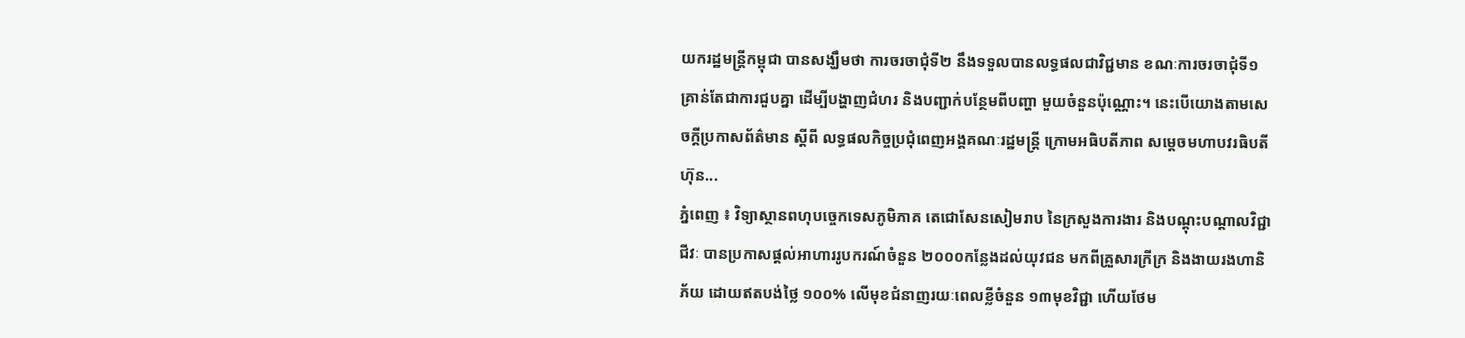យករដ្ឋមន្ត្រីកម្ពុជា បានសង្ឃឹមថា ការចរចាជុំទី២ នឹងទទួលបានលទ្ធផលជាវិជ្ជមាន ខណៈការចរចាជុំទី១ គ្រាន់តែជាការជួបគ្នា ដើម្បីបង្ហាញជំហរ និងបញ្ជាក់បន្ថែមពីបញ្ហា មួយចំនួនប៉ុណ្ណោះ។ នេះបើយោងតាមសេចក្ដីប្រកាសព័ត៌មាន ស្ដីពី លទ្ធផលកិច្ចប្រជុំពេញអង្គគណៈរដ្ឋមន្ត្រី ក្រោមអធិបតីភាព សម្តេចមហាបវរធិបតី ហ៊ុន...
ភ្នំពេញ ៖ វិទ្យាស្ថានពហុបច្ចេកទេសភូមិភាគ តេជោសែនសៀមរាប នៃក្រសួងការងារ និងបណ្ដុះបណ្ដាលវិជ្ជាជីវៈ បានប្រកាសផ្ដល់អាហាររូបករណ៍ចំនួន ២០០០កន្លែងដល់យុវជន មកពីគ្រួសារក្រីក្រ និងងាយរងហានិភ័យ ដោយឥតបង់ថ្លៃ ១០០% លើមុខជំនាញរយៈពេលខ្លីចំនួន ១៣មុខវិជ្ជា ហើយថែម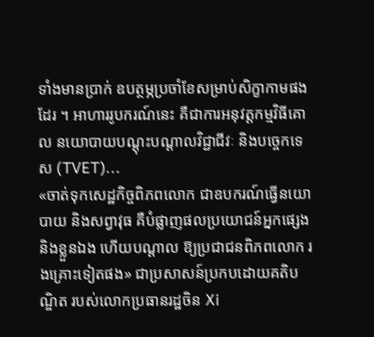ទាំងមានប្រាក់ ឧបត្ថម្ភប្រចាំខែសម្រាប់សិក្ខាកាមផងដែរ ។ អាហាររូបករណ៍នេះ គឺជាការអនុវត្តកម្មវិធីគោល នយោបាយបណ្ដុះបណ្ដាលវិជ្ជាជីវៈ និងបច្ចេកទេស (TVET)...
«ចាត់ទុកសេដ្ឋកិច្ចពិភពលោក ជាឧបករណ៍ធ្វើនយោបាយ និងសព្វាវុធ គឺបំផ្លាញផលប្រយោជន៍អ្នកផ្សេង និងខ្លួនឯង ហើយបណ្តាល ឱ្យប្រជាជនពិភពលោក រងគ្រោះទៀតផង» ជាប្រសាសន៍ប្រកបដោយគតិបណ្ឌិត របស់លោកប្រធានរដ្ឋចិន Xi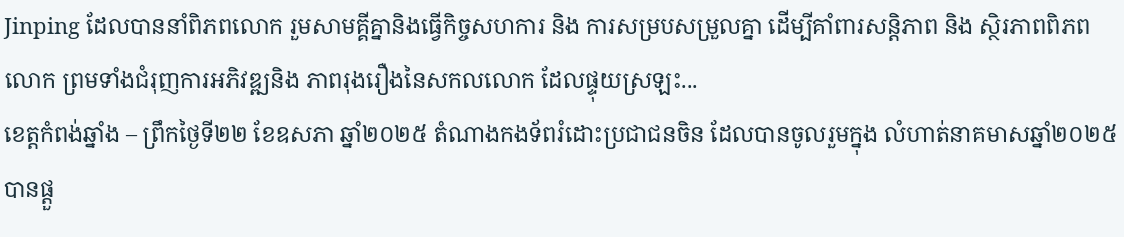Jinping ដែលបាននាំពិភពលោក រួមសាមគ្គីគ្នានិងធ្វើកិច្ចសហការ និង ការសម្របសម្រួលគ្នា ដើម្បីគាំពារសន្តិភាព និង ស្ថិរភាពពិភពលោក ព្រមទាំងជំរុញការអភិវឌ្ឍនិង ភាពរុងរឿងនៃសកលលោក ដែលផ្ទុយស្រឡះ...
ខេត្តកំពង់ឆ្នាំង – ព្រឹកថ្ងៃទី២២ ខែឧសភា ឆ្នាំ២០២៥ តំណាងកងទ័ពរំដោះប្រជាជនចិន ដែលបានចូលរួមក្នុង លំហាត់នាគមាសឆ្នាំ២០២៥ បានផ្តួ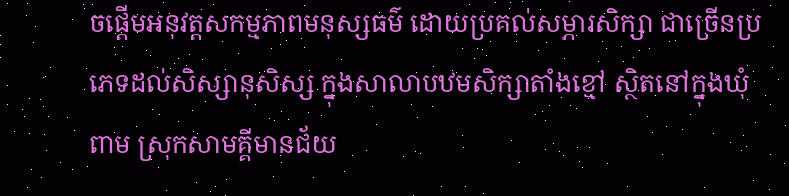ចផ្តើមអនុវត្តសកម្មភាពមនុស្សធម៌ ដោយប្រគល់សម្ភារសិក្សា ជាច្រើនប្រភេទដល់សិស្សានុសិស្ស ក្នុងសាលាបឋមសិក្សាតាំងខ្មៅ ស្ថិតនៅក្នុងឃុំពាម ស្រុកសាមគ្គីមានជ័យ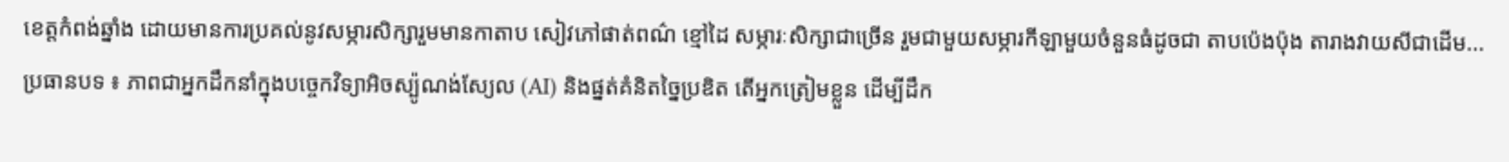ខេត្តកំពង់ឆ្នាំង ដោយមានការប្រគល់នូវសម្ភារសិក្សារួមមានកាតាប សៀវភៅផាត់ពណ៌ ខ្មៅដៃ សម្ភារៈសិក្សាជាច្រើន រួមជាមួយសម្ភារកីឡាមួយចំនួនធំដូចជា តាបប៉េងប៉ុង តារាងវាយសីជាដើម...
ប្រធានបទ ៖ ភាពជាអ្នកដឹកនាំក្នុងបច្ចេកវិទ្យាអិចស្ប៉ូណង់ស្យែល (AI) និងផ្នត់គំនិតច្នៃប្រឌិត តើអ្នកត្រៀមខ្លួន ដើម្បីដឹក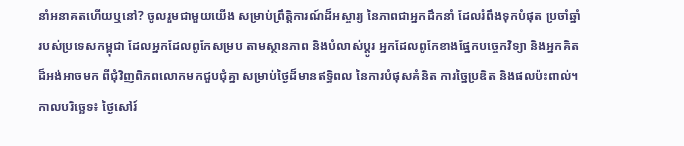នាំអនាគតហើយឬនៅ? ចូលរួមជាមួយយើង សម្រាប់ព្រឹត្តិការណ៍ដ៏អស្ចារ្យ នៃភាពជាអ្នកដឹកនាំ ដែលរំពឹងទុកបំផុត ប្រចាំឆ្នាំរបស់ប្រទេសកម្ពុជា ដែលអ្នកដែលពូកែសម្រប តាមស្ថានភាព និងបំលាស់ប្តូរ អ្នកដែលពូកែខាងផ្នែកបច្ចេកវិទ្យា និងអ្នកគិតដ៏អង់អាចមក ពីជុំវិញពិភពលោកមកជួបជុំគ្នា សម្រាប់ថ្ងៃដ៏មានឥទ្ធិពល នៃការបំផុសគំនិត ការច្នៃប្រឌិត និងផលប៉ះពាល់។ កាលបរិច្ឆេទ៖ ថ្ងៃសៅរ៍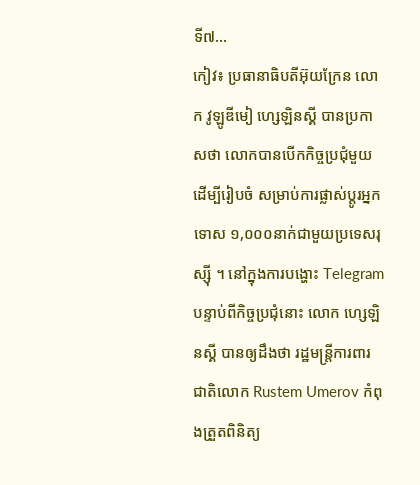ទី៧...
កៀវ៖ ប្រធានាធិបតីអ៊ុយក្រែន លោក វូឡូឌីមៀ ហ្សេឡិនស្គី បានប្រកាសថា លោកបានបើកកិច្ចប្រជុំមួយ ដើម្បីរៀបចំ សម្រាប់ការផ្លាស់ប្តូរអ្នកទោស ១,០០០នាក់ជាមួយប្រទេសរុស្ស៊ី ។ នៅក្នុងការបង្ហោះ Telegram បន្ទាប់ពីកិច្ចប្រជុំនោះ លោក ហ្សេឡិនស្គី បានឲ្យដឹងថា រដ្ឋមន្ត្រីការពារជាតិលោក Rustem Umerov កំពុងត្រួតពិនិត្យ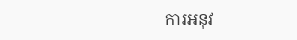ការអនុវ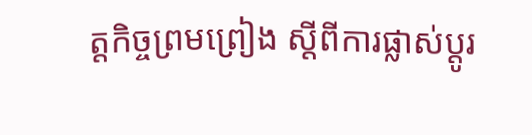ត្តកិច្ចព្រមព្រៀង ស្តីពីការផ្លាស់ប្តូរ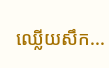ឈ្លើយសឹក...